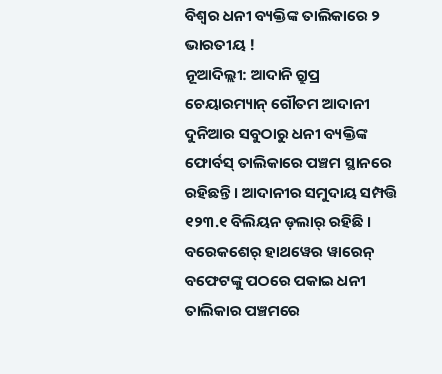ବିଶ୍ୱର ଧନୀ ବ୍ୟକ୍ତିଙ୍କ ତାଲିକାରେ ୨ ଭାରତୀୟ !
ନୂଆଦିଲ୍ଲୀ: ଆଦାନି ଗ୍ରୁପ୍ର ଚେୟାରମ୍ୟାନ୍ ଗୌତମ ଆଦାନୀ ଦୁନିଆର ସବୁଠାରୁ ଧନୀ ବ୍ୟକ୍ତିଙ୍କ ଫୋର୍ବସ୍ ତାଲିକାରେ ପଞ୍ଚମ ସ୍ଥାନରେ ରହିଛନ୍ତି । ଆଦାନୀର ସମୁଦାୟ ସମ୍ପତ୍ତି ୧୨୩.୧ ବିଲିୟନ ଡ଼ଲାର୍ ରହିଛି । ବରେକଶେର୍ ହାଥୱେର ୱାରେନ୍ ବଫେଟଙ୍କୁ ପଠରେ ପକାଇ ଧନୀ ତାଲିକାର ପଞ୍ଚମରେ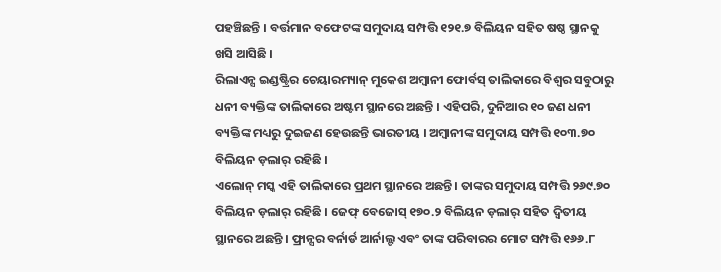ପହଞ୍ଚିଛନ୍ତି । ବର୍ତ୍ତମାନ ବଫେଟଙ୍କ ସମୁଦାୟ ସମ୍ପତ୍ତି ୧୨୧.୭ ବିଲିୟନ ସହିତ ଷଷ୍ଠ ସ୍ଥାନକୁ ଖସି ଆସିଛି ।
ରିଲାଏନ୍ସ ଇଣ୍ଡଷ୍ଟ୍ରିର ଚେୟାରମ୍ୟାନ୍ ମୁକେଶ ଅମ୍ବାନୀ ଫୋର୍ବସ୍ ତାଲିକାରେ ବିଶ୍ୱର ସବୁଠାରୁ ଧନୀ ବ୍ୟକ୍ତିଙ୍କ ତାଲିକାରେ ଅଷ୍ଟମ ସ୍ଥାନରେ ଅଛନ୍ତି । ଏହିପରି, ଦୁନିଆର ୧୦ ଜଣ ଧନୀ ବ୍ୟକ୍ତିଙ୍କ ମଧ୍ୟରୁ ଦୁଇଜଣ ହେଉଛନ୍ତି ଭାରତୀୟ । ଅମ୍ବାନୀଙ୍କ ସମୁଦାୟ ସମ୍ପତ୍ତି ୧୦୩.୭୦ ବିଲିୟନ ଡ଼ଲାର୍ ରହିଛି ।
ଏଲୋନ୍ ମସ୍କ ଏହି ତାଲିକାରେ ପ୍ରଥମ ସ୍ଥାନରେ ଅଛନ୍ତି । ତାଙ୍କର ସମୁଦାୟ ସମ୍ପତ୍ତି ୨୬୯.୭୦ ବିଲିୟନ ଡ଼ଲାର୍ ରହିଛି । ଜେଫ୍ ବେଜୋସ୍ ୧୭୦.୨ ବିଲିୟନ ଡ଼ଲାର୍ ସହିତ ଦ୍ୱିତୀୟ ସ୍ଥାନରେ ଅଛନ୍ତି । ଫ୍ରାନ୍ସର ବର୍ନାର୍ଡ ଆର୍ନାଲ୍ଟ ଏବଂ ତାଙ୍କ ପରିବାରର ମୋଟ ସମ୍ପତ୍ତି ୧୬୬.୮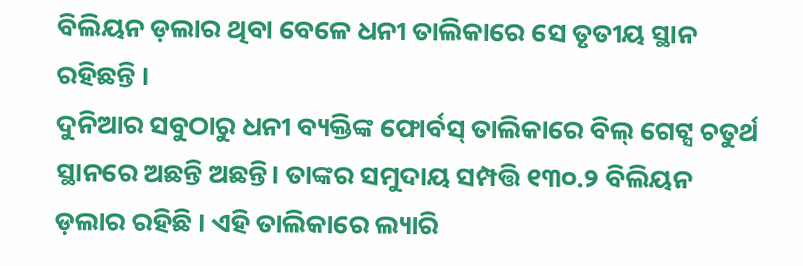ବିଲିୟନ ଡ଼ଲାର ଥିବା ବେଳେ ଧନୀ ତାଲିକାରେ ସେ ତୃତୀୟ ସ୍ଥାନ ରହିଛନ୍ତି ।
ଦୁନିଆର ସବୁଠାରୁ ଧନୀ ବ୍ୟକ୍ତିଙ୍କ ଫୋର୍ବସ୍ ତାଲିକାରେ ବିଲ୍ ଗେଟ୍ସ ଚତୁର୍ଥ ସ୍ଥାନରେ ଅଛନ୍ତି ଅଛନ୍ତି। ତାଙ୍କର ସମୁଦାୟ ସମ୍ପତ୍ତି ୧୩୦.୨ ବିଲିୟନ ଡ଼ଲାର ରହିଛି । ଏହି ତାଲିକାରେ ଲ୍ୟାରି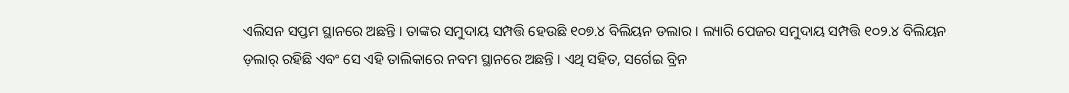ଏଲିସନ ସପ୍ତମ ସ୍ଥାନରେ ଅଛନ୍ତି । ତାଙ୍କର ସମୁଦାୟ ସମ୍ପତ୍ତି ହେଉଛି ୧୦୭.୪ ବିଲିୟନ ଡଲାର । ଲ୍ୟାରି ପେଜର ସମୁଦାୟ ସମ୍ପତ୍ତି ୧୦୨.୪ ବିଲିୟନ ଡ଼ଲାର୍ ରହିଛି ଏବଂ ସେ ଏହି ତାଲିକାରେ ନବମ ସ୍ଥାନରେ ଅଛନ୍ତି । ଏଥି ସହିତ, ସର୍ଗେଇ ବ୍ରିନ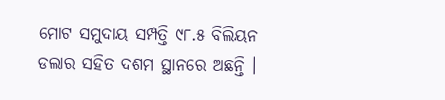ମୋଟ ସମୁଦାୟ ସମ୍ପତ୍ତି ୯୮.୫ ବିଲିୟନ ଡଲାର ସହିତ ଦଶମ ସ୍ଥାନରେ ଅଛନ୍ତି ।